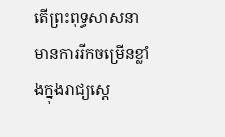តើព្រះពុទ្ធសាសនា មានការរីកចម្រើនខ្លាំងក្នុងរាជ្យស្តេ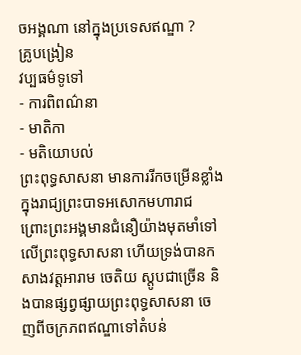ចអង្គណា នៅក្នុងប្រទេសឥណ្ឌា ?
គ្រូបង្រៀន
វប្បធម៌ទូទៅ
- ការពិពណ៌នា
- មាតិកា
- មតិយោបល់
ព្រះពុទ្ធសាសនា មានការរីកចម្រើនខ្លាំងក្នុងរាជ្យព្រះបាទអសោកមហារាជ ព្រោះព្រះអង្គមានជំនឿយ៉ាងមុតមាំទៅលើព្រះពុទ្ធសាសនា ហើយទ្រង់បានកសាងវត្តអារាម ចេតិយ ស្តូបជាច្រើន និងបានផ្សព្វផ្សាយព្រះពុទ្ធសាសនា ចេញពីចក្រភពឥណ្ឌាទៅតំបន់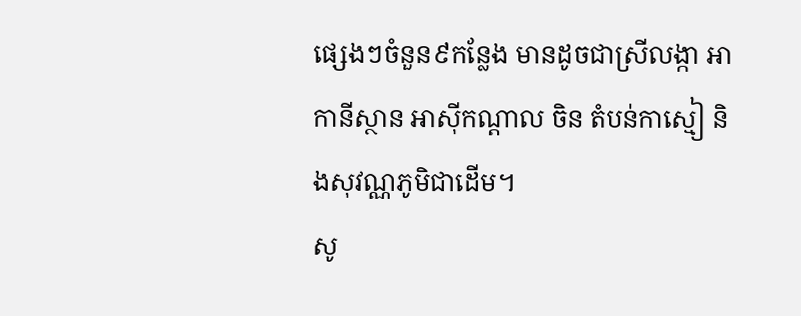ផ្សេងៗចំនួន៩កន្លែង មានដូចជាស្រីលង្កា អាកានីស្ថាន អាស៊ីកណ្តាល ចិន តំបន់កាស្មៀ និងសុវណ្ណភូមិជាដើម។
សូ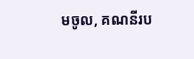មចូល, គណនីរប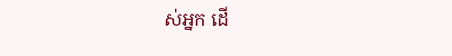ស់អ្នក ដើ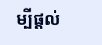ម្បីផ្តល់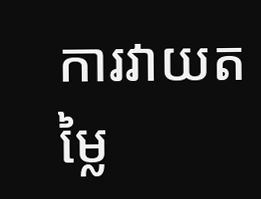ការវាយតម្លៃ